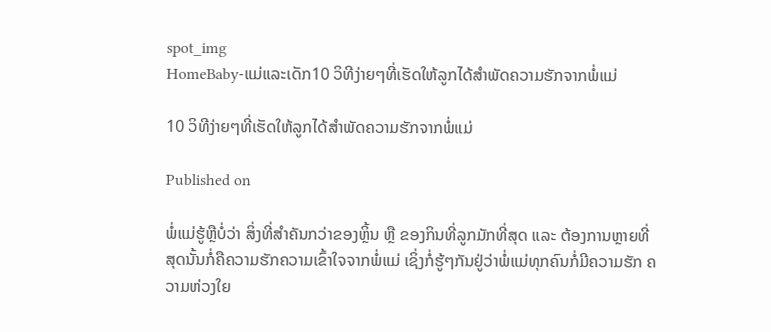spot_img
HomeBaby-ແມ່ແລະເດັກ10 ວິທີງ່າຍໆທີ່ເຮັດໃຫ້ລູກໄດ້ສຳພັດຄວາມຮັກຈາກພໍ່ແມ່

10 ວິທີງ່າຍໆທີ່ເຮັດໃຫ້ລູກໄດ້ສຳພັດຄວາມຮັກຈາກພໍ່ແມ່

Published on

ພໍ່ແມ່ຮູ້ຫຼືບໍ່ວ່າ ສິ່ງທີ່ສຳຄັນກວ່າຂອງຫຼິ້ນ ຫຼື ຂອງກິນທີ່ລູກມັກທີ່ສຸດ ແລະ ຕ້ອງການຫຼາຍທີ່ສຸດນັ້ນກໍ່ຄືຄວາມຮັກຄວາມເຂົ້າໃຈຈາກພໍ່ແມ່ ເຊິ່ງກໍ່ຮູ້ໆກັນຢູ່ວ່າພໍ່ແມ່ທຸກຄົນກໍ່ມີຄວາມຮັກ ຄວາມຫ່ວງໃຍ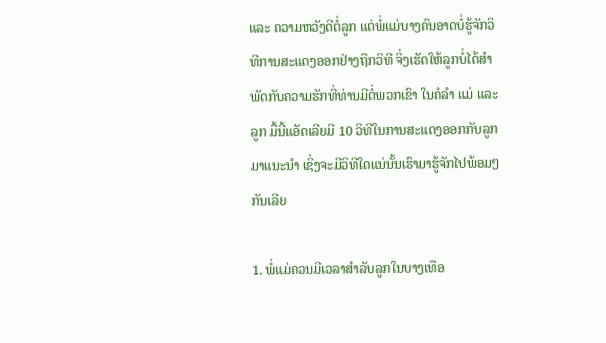ແລະ ຄວາມຫວັງດີຕໍ່ລູກ ແຕ່ພໍ່ແມ່ບາງຄົນອາດບໍ່ຮູ້ຈັກວິທີການສະແດງອອກຢ່າງຖືກວິທີ ຈິ່ງເຮັດໃຫ້ລູກບໍ່ໄດ້ສຳພັດກັບຄວາມຮັກທີ່ທ່ານມີຕໍ່ພວກເຂົາ ໃນຄໍລຳ ແມ່ ແລະ ລູກ ມື້ນີ້ແອັດເລີຍມີ 10 ວິທີໃນການສະແດງອອກກັບລູກມາແນະນຳ ເຊິ່ງຈະມີວິທີໃດແນ່ນັ້ນເຮົາມາຮູ້ຈັກໄປພ້ອມໆກັນເລີຍ

1. ພໍ່ແມ່ຄວນມີເວລາສຳລັບລູກໃນບາງເທືອ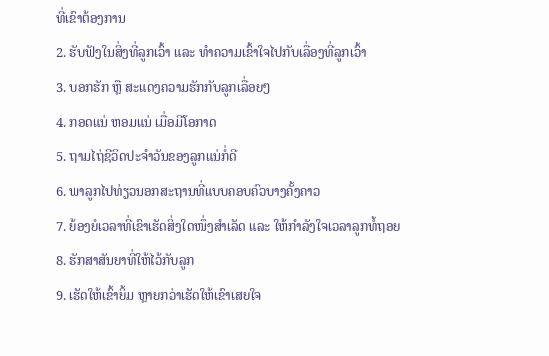ທີ່ເຂົາຕ້ອງການ
2. ຮັບຟັງໃນສິ່ງທີ່ລູກເວົ້າ ແລະ ທຳຄວາມເຂົ້າໃຈໄປກັບເລື່ອງທີ່ລູກເວົ້າ
3. ບອກຮັກ ຫຼື ສະແດງຄວາມຮັກກັບລູກເລື່ອຍໆ
4. ກອດແນ່ ຫອມແນ່ ເມື່ອມີໂອກາດ
5. ຖາມໄຖ່ຊີວິດປະຈຳວັນຂອງລູກແນ່ກໍ່ດີ
6. ພາລູກໄປທ່ຽວນອກສະຖານທີ່ແບບຄອບຄົວບາງຄັ້ງຄາວ
7. ຍ້ອງຍໍເວລາທີ່ເຂົາເຮັດສິ່ງໃດໜຶ່ງສຳເລັດ ແລະ ໃຫ້ກຳລັງໃຈເວລາລູກທໍ້ຖອຍ
8. ຮັກສາສັນຍາທີ່ໃຫ້ໄວ້ກັບລູກ
9. ເຮັດໃຫ້ເຂົ້າຍິ້ມ ຫຼາຍກວ່າເຮັດໃຫ້ເຂົາເສຍໃຈ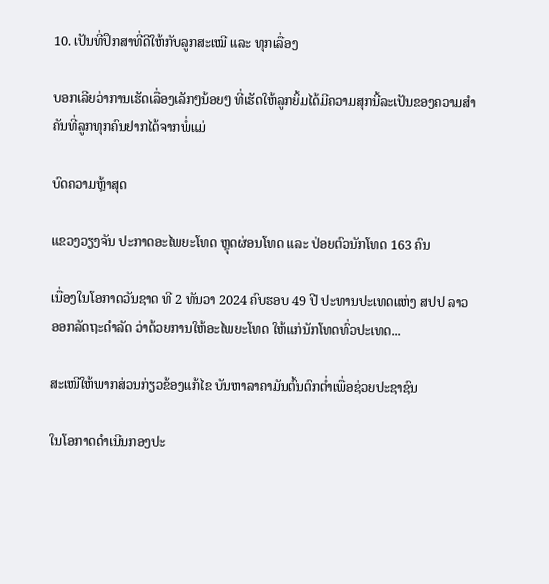10. ເປັນທີ່ປຶກສາທີ່ດີໃຫ້ກັບລູກສະເໝີ ແລະ ທຸກເລື່ອງ

ບອກເລີຍວ່າການເຮັດເລື່ອງເລັກໆນ້ອຍໆ ທີ່ເຮັດໃຫ້ລູກຍິ້ມໄດ້ມີຄວາມສຸກນີ້ລະເປັນຂອງຄວາມສຳຄັນທີ່ລູກທຸກຄົນຢາກໄດ້ຈາກພໍ່ແມ່

ບົດຄວາມຫຼ້າສຸດ

ແຂວງວຽງຈັນ ປະກາດອະໄພຍະໂທດ ຫຼຸດຜ່ອນໂທດ ແລະ ປ່ອຍຕົວນັກໂທດ 163 ຄົນ

ເນື່ອງໃນໂອກາດວັນຊາດ ທີ 2 ທັນວາ 2024 ຄົບຮອບ 49 ປີ ປະທານປະເທດແຫ່ງ ສປປ ລາວ ອອກລັດຖະດໍາລັດ ວ່າດ້ວຍການໃຫ້ອະໄພຍະໂທດ ໃຫ້ແກ່ນັກໂທດທົ່ວປະເທດ...

ສະເໜີໃຫ້ພາກສ່ວນກ່ຽວຂ້ອງແກ້ໄຂ ບັນຫາລາຄາມັນຕົ້ນຕົກຕໍ່າເພື່ອຊ່ວຍປະຊາຊົນ

ໃນໂອກາດດຳເນີນກອງປະ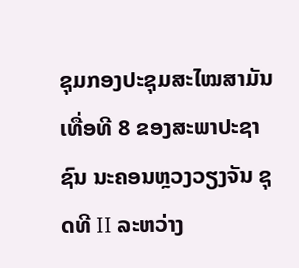ຊຸມກອງປະຊຸມສະໄໝສາມັນເທື່ອທີ 8 ຂອງສະພາປະຊາຊົນ ນະຄອນຫຼວງວຽງຈັນ ຊຸດທີ II ລະຫວ່າງ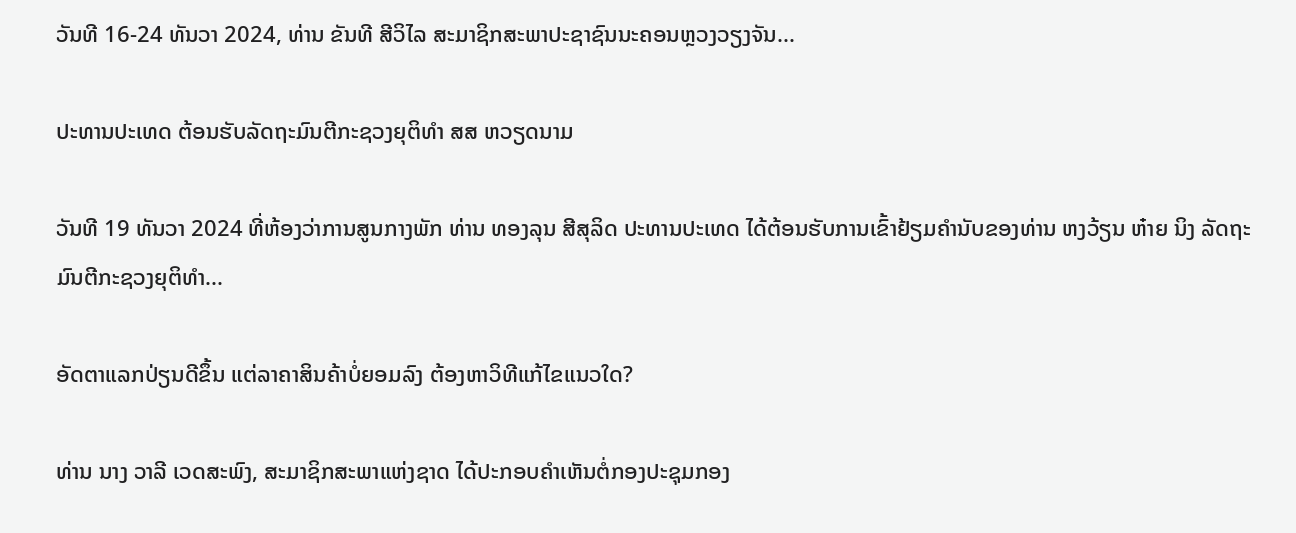ວັນທີ 16-24 ທັນວາ 2024, ທ່ານ ຂັນທີ ສີວິໄລ ສະມາຊິກສະພາປະຊາຊົນນະຄອນຫຼວງວຽງຈັນ...

ປະທານປະເທດ ຕ້ອນຮັບລັດຖະມົນຕີກະຊວງຍຸຕິທຳ ສສ ຫວຽດນາມ

ວັນທີ 19 ທັນວາ 2024 ທີ່ຫ້ອງວ່າການສູນກາງພັກ ທ່ານ ທອງລຸນ ສີສຸລິດ ປະທານປະເທດ ໄດ້ຕ້ອນຮັບການເຂົ້າຢ້ຽມຄຳນັບຂອງທ່ານ ຫງວ້ຽນ ຫ໋າຍ ນິງ ລັດຖະມົນຕີກະຊວງຍຸຕິທຳ...

ອັດຕາແລກປ່ຽນດີຂຶ້ນ ແຕ່ລາຄາສິນຄ້າບໍ່ຍອມລົງ ຕ້ອງຫາວິທີແກ້ໄຂແນວໃດ?

ທ່ານ ນາງ ວາລີ ເວດສະພົງ, ສະມາຊິກສະພາແຫ່ງຊາດ ໄດ້ປະກອບຄໍາເຫັນຕໍ່ກອງປະຊຸມກອງ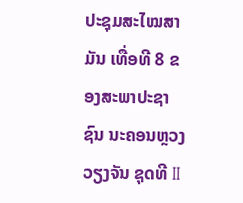ປະຊຸມສະໄໝສາມັນ ເທື່ອທີ 8 ຂອງສະພາປະຊາຊົນ ນະຄອນຫຼວງວຽງຈັນ ຊຸດທີ II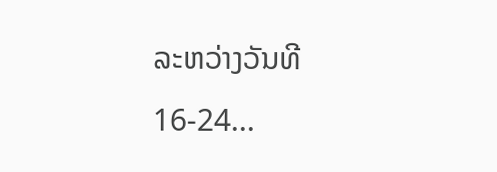ລະຫວ່າງວັນທີ 16-24...